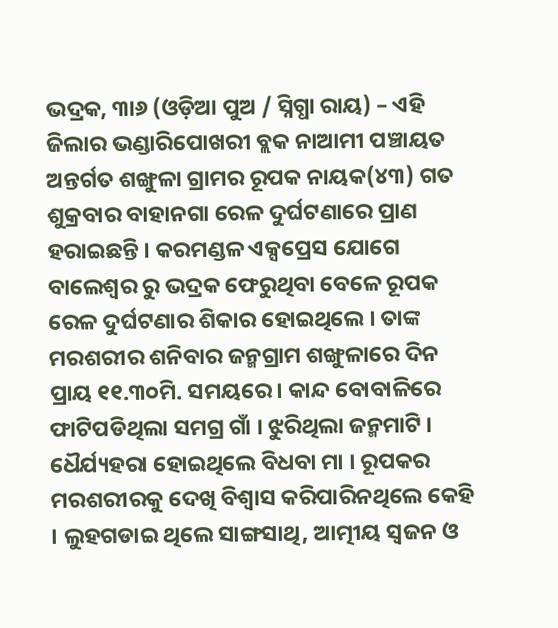ଭଦ୍ରକ, ୩ା୬ (ଓଡ଼ିଆ ପୁଅ / ସ୍ନିଗ୍ଧା ରାୟ) – ଏହି ଜିଲାର ଭଣ୍ଡାରିପୋଖରୀ ବ୍ଲକ ନାଆମୀ ପଞ୍ଚାୟତ ଅନ୍ତର୍ଗତ ଶଙ୍ଖୁଳା ଗ୍ରାମର ରୂପକ ନାୟକ(୪୩) ଗତ ଶୁକ୍ରବାର ବାହାନଗା ରେଳ ଦୁର୍ଘଟଣାରେ ପ୍ରାଣ ହରାଇଛନ୍ତି । କରମଣ୍ଡଳ ଏକ୍ସପ୍ରେସ ଯୋଗେ ବାଲେଶ୍ୱର ରୁ ଭଦ୍ରକ ଫେରୁଥିବା ବେଳେ ରୂପକ ରେଳ ଦୁର୍ଘଟଣାର ଶିକାର ହୋଇଥିଲେ । ତାଙ୍କ ମରଶରୀର ଶନିବାର ଜନ୍ମଗ୍ରାମ ଶଙ୍ଖୁଳାରେ ଦିନ ପ୍ରାୟ ୧୧.୩୦ମି. ସମୟରେ । କାନ୍ଦ ବୋବାଳିରେ ଫାଟିପଡିଥିଲା ସମଗ୍ର ଗାଁ । ଝୁରିଥିଲା ଜନ୍ମମାଟି । ଧୈର୍ଯ୍ୟହରା ହୋଇଥିଲେ ବିଧବା ମା । ରୂପକର ମରଶରୀରକୁ ଦେଖି ବିଶ୍ୱାସ କରିପାରିନଥିଲେ କେହି । ଲୁହଗଡାଇ ଥିଲେ ସାଙ୍ଗସାଥି, ଆତ୍ମୀୟ ସ୍ୱଜନ ଓ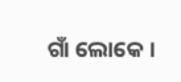ଗାଁ ଲୋକେ ।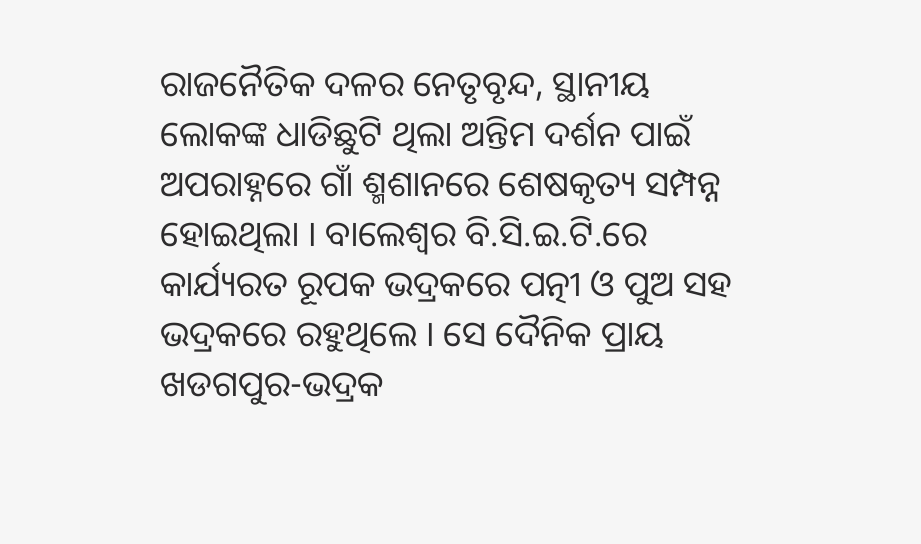ରାଜନୈତିକ ଦଳର ନେତୃବୃନ୍ଦ, ସ୍ଥାନୀୟ ଲୋକଙ୍କ ଧାଡିଛୁଟି ଥିଲା ଅନ୍ତିମ ଦର୍ଶନ ପାଇଁ ଅପରାହ୍ନରେ ଗାଁ ଶ୍ମଶାନରେ ଶେଷକୃତ୍ୟ ସମ୍ପନ୍ନ ହୋଇଥିଲା । ବାଲେଶ୍ୱର ବି.ସି.ଇ.ଟି.ରେ କାର୍ଯ୍ୟରତ ରୂପକ ଭଦ୍ରକରେ ପତ୍ନୀ ଓ ପୁଅ ସହ ଭଦ୍ରକରେ ରହୁଥିଲେ । ସେ ଦୈନିକ ପ୍ରାୟ ଖଡଗପୁର-ଭଦ୍ରକ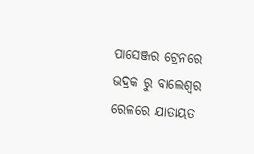ପାସେଞ୍ଜର ଟ୍ରେନରେ ଭଦ୍ରକ ରୁ ବାଲେଶ୍ୱର ରେଳରେ ଯାତାୟତ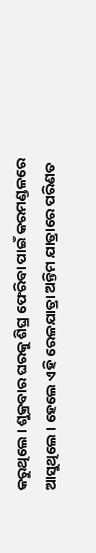କରୁଥିଲେ । ଶୁକ୍ରବାର ଘରକୁ ଶିଘ୍ର ଫେରିବା ପାଇଁ କରମଣ୍ଡଳରେ ଆସୁଥିଲେ । ହେଲେ ଏହି ରେଳଯାତ୍ରା ଅନ୍ତିମ ଯାତ୍ରାରେ ପରିଣତ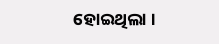ହୋଇଥିଲା ।